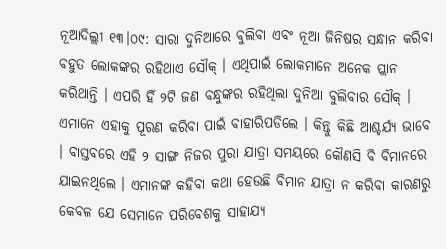ନୂଆଦିଲ୍ଲୀ ୧୩।୦୯: ସାରା ଦୁନିଆରେ ବୁଲିବା ଏବଂ ନୂଆ ଜିନିଷର ସନ୍ଧାନ କରିବା ବହୁତ ଲୋକଙ୍କର ରହିଥାଏ ସୌକ୍ । ଏଥିପାଇଁ ଲୋକମାନେ ଅନେକ ପ୍ଲାନ କରିଥାନ୍ତି । ଏପରି ହିଁ ୨ଟି ଜଣ ବନ୍ଧୁଙ୍କର ରହିଥିଲା ଦୁନିଆ ବୁଲିବାର ସୌକ୍ । ଏମାନେ ଏହାକୁ ପୂରଣ କରିବା ପାଇଁ ବାହାରିପଡିଲେ । କିନ୍ତୁ କିଛି ଆଶ୍ଚର୍ଯ୍ୟ ଭାବେ । ବାସ୍ତବରେ ଏହି ୨ ସାଙ୍ଗ ନିଜର ପୁରା ଯାତ୍ରା ସମୟରେ କୌଣସି ବି ବିମାନରେ ଯାଇନଥିଲେ । ଏମାନଙ୍କ କହିବା କଥା ହେଉଛି ବିମାନ ଯାତ୍ରା ନ କରିବା କାରଣରୁ କେବଳ ଯେ ସେମାନେ ପରିବେଶକୁ ସାହାଯ୍ୟ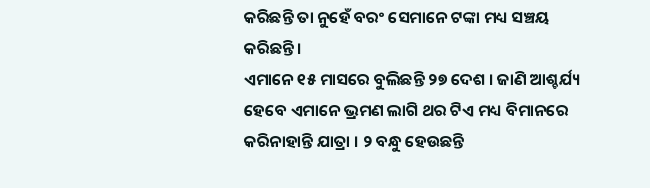କରିଛନ୍ତି ତା ନୁହେଁ ବରଂ ସେମାନେ ଟଙ୍କା ମଧ୍ୟ ସଞ୍ଚୟ କରିଛନ୍ତି।
ଏମାନେ ୧୫ ମାସରେ ବୁଲିଛନ୍ତି ୨୭ ଦେଶ । ଜାଣି ଆଶ୍ଚର୍ଯ୍ୟ ହେବେ ଏମାନେ ଭ୍ରମଣ ଲାଗି ଥର ଟିଏ ମଧ୍ୟ ବିମାନରେ କରିନାହାନ୍ତି ଯାତ୍ରା । ୨ ବନ୍ଧୁ ହେଉଛନ୍ତି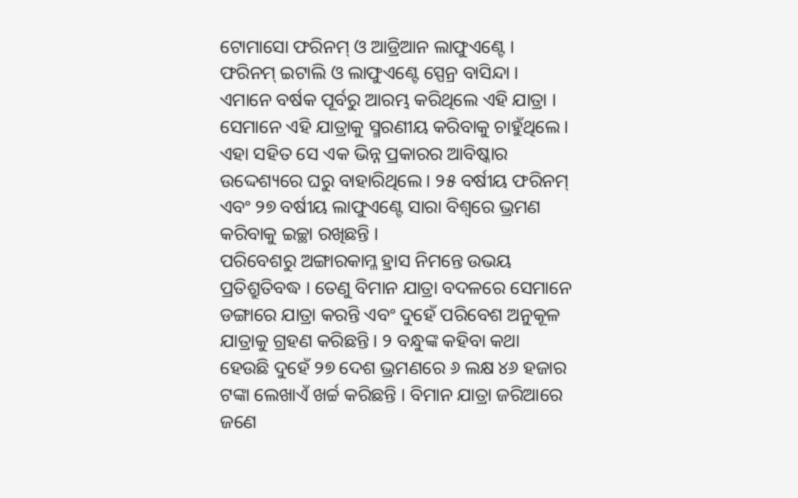ଟୋମାସୋ ଫରିନମ୍ ଓ ଆଡ୍ରିଆନ ଲାଫୁଏଣ୍ଟେ । ଫରିନମ୍ ଇଟାଲି ଓ ଲାଫୁଏଣ୍ଟେ ସ୍ପେନ୍ର ବାସିନ୍ଦା । ଏମାନେ ବର୍ଷକ ପୂର୍ବରୁ ଆରମ୍ଭ କରିଥିଲେ ଏହି ଯାତ୍ରା । ସେମାନେ ଏହି ଯାତ୍ରାକୁ ସ୍ମରଣୀୟ କରିବାକୁ ଚାହୁଁଥିଲେ । ଏହା ସହିତ ସେ ଏକ ଭିନ୍ନ ପ୍ରକାରର ଆବିଷ୍କାର ଉଦ୍ଦେଶ୍ୟରେ ଘରୁ ବାହାରିଥିଲେ । ୨୫ ବର୍ଷୀୟ ଫରିନମ୍ ଏବଂ ୨୭ ବର୍ଷୀୟ ଲାଫୁଏଣ୍ଟେ ସାରା ବିଶ୍ୱରେ ଭ୍ରମଣ କରିବାକୁ ଇଚ୍ଛା ରଖିଛନ୍ତି ।
ପରିବେଶରୁ ଅଙ୍ଗାରକାମ୍ଳ ହ୍ରାସ ନିମନ୍ତେ ଉଭୟ ପ୍ରତିଶ୍ରୁତିବଦ୍ଧ । ତେଣୁ ବିମାନ ଯାତ୍ରା ବଦଳରେ ସେମାନେ ଡଙ୍ଗାରେ ଯାତ୍ରା କରନ୍ତି ଏବଂ ଦୁହେଁ ପରିବେଶ ଅନୁକୂଳ ଯାତ୍ରାକୁ ଗ୍ରହଣ କରିଛନ୍ତି । ୨ ବନ୍ଧୁଙ୍କ କହିବା କଥା ହେଉଛି ଦୁହେଁ ୨୭ ଦେଶ ଭ୍ରମଣରେ ୬ ଲକ୍ଷ ୪୬ ହଜାର ଟଙ୍କା ଲେଖାଏଁ ଖର୍ଚ୍ଚ କରିଛନ୍ତି । ବିମାନ ଯାତ୍ରା ଜରିଆରେ ଜଣେ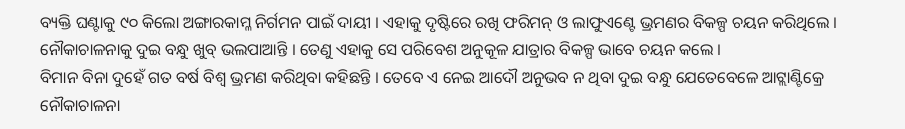ବ୍ୟକ୍ତି ଘଣ୍ଟାକୁ ୯୦ କିଲୋ ଅଙ୍ଗାରକାମ୍ଳ ନିର୍ଗମନ ପାଇଁ ଦାୟୀ । ଏହାକୁ ଦୃଷ୍ଟିରେ ରଖି ଫରିମନ୍ ଓ ଲାଫୁଏଣ୍ଟେ ଭ୍ରମଣର ବିକଳ୍ପ ଚୟନ କରିଥିଲେ । ନୌକାଚାଳନାକୁ ଦୁଇ ବନ୍ଧୁ ଖୁବ୍ ଭଲପାଆନ୍ତି । ତେଣୁ ଏହାକୁ ସେ ପରିବେଶ ଅନୁକୂଳ ଯାତ୍ରାର ବିକଳ୍ପ ଭାବେ ଚୟନ କଲେ ।
ବିମାନ ବିନା ଦୁହେଁ ଗତ ବର୍ଷ ବିଶ୍ୱ ଭ୍ରମଣ କରିଥିବା କହିଛନ୍ତି । ତେବେ ଏ ନେଇ ଆଦୌ ଅନୁଭବ ନ ଥିବା ଦୁଇ ବନ୍ଧୁ ଯେତେବେଳେ ଆଟ୍ଲାଣ୍ଟିକ୍ରେ ନୌକାଚାଳନା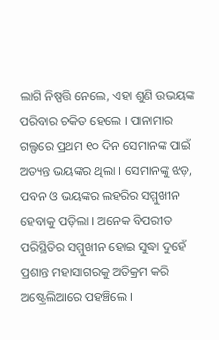ଲାଗି ନିଷ୍ପତ୍ତି ନେଲେ, ଏହା ଶୁଣି ଉଭୟଙ୍କ ପରିବାର ଚକିତ ହେଲେ । ପାନାମାର ଗଲ୍ଫରେ ପ୍ରଥମ ୧୦ ଦିନ ସେମାନଙ୍କ ପାଇଁ ଅତ୍ୟନ୍ତ ଭୟଙ୍କର ଥିଲା । ସେମାନଙ୍କୁ ଝଡ଼, ପବନ ଓ ଭୟଙ୍କର ଲହରିର ସମ୍ମୁଖୀନ ହେବାକୁ ପଡ଼ିଲା । ଅନେକ ବିପରୀତ ପରିସ୍ଥିତିର ସମ୍ମୁଖୀନ ହୋଇ ସୁଦ୍ଧା ଦୁହେଁ ପ୍ରଶାନ୍ତ ମହାସାଗରକୁ ଅତିକ୍ରମ କରି ଅଷ୍ଟ୍ରେଲିଆରେ ପହଞ୍ଚିଲେ ।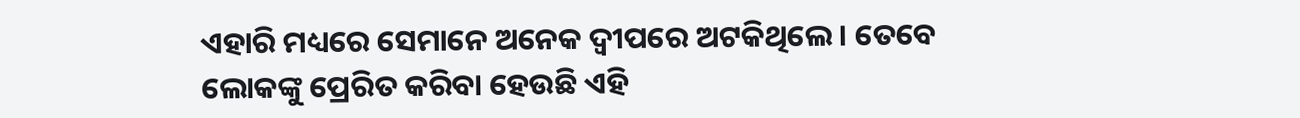ଏହାରି ମଧ୍ୟରେ ସେମାନେ ଅନେକ ଦ୍ୱୀପରେ ଅଟକିଥିଲେ । ତେବେ ଲୋକଙ୍କୁ ପ୍ରେରିତ କରିବା ହେଉଛି ଏହି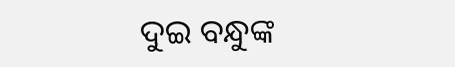ଦୁଇ ବନ୍ଧୁଙ୍କ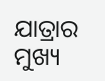ଯାତ୍ରାର ମୁଖ୍ୟ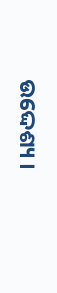ଉଦ୍ଦେଶ୍ୟ ।